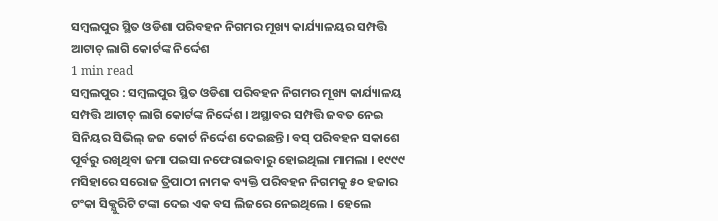ସମ୍ବଲପୁର ସ୍ଥିତ ଓଡିଶା ପରିବହନ ନିଗମର ମୂଖ୍ୟ କାର୍ଯ୍ୟାଳୟର ସମ୍ପତ୍ତି ଆଟାଚ୍ ଲାଗି କୋର୍ଟଙ୍କ ନିର୍ଦ୍ଦେଶ
1 min read
ସମ୍ବଲପୁର : ସମ୍ବଲପୁର ସ୍ଥିତ ଓଡିଶା ପରିବହନ ନିଗମର ମୂଖ୍ୟ କାର୍ଯ୍ୟାଳୟ ସମ୍ପତ୍ତି ଆଟାଚ୍ ଲାଗି କୋର୍ଟଙ୍କ ନିର୍ଦ୍ଦେଶ । ଅସ୍ଥାବର ସମ୍ପତ୍ତି ଜବତ ନେଇ ସିନିୟର ସିଭିଲ୍ ଜଜ କୋର୍ଟ ନିର୍ଦ୍ଦେଶ ଦେଇଛନ୍ତି। ବସ୍ ପରିବହନ ସକାଶେ ପୂର୍ବରୁ ରଖିଥିବା ଜମା ପଇସା ନଫେରାଇବାରୁ ହୋଇଥିଲା ମାମଲା । ୧୯୯୯ ମସିହାରେ ସରୋଜ ତ୍ରିପାଠୀ ନାମକ ବ୍ୟକ୍ତି ପରିବହନ ନିଗମକୁ ୫୦ ହଜାର ଟଂକା ସିକ୍ଯୁରିଟି ଟଙ୍କା ଦେଇ ଏକ ବସ ଲିଜରେ ନେଇଥିଲେ । ହେଲେ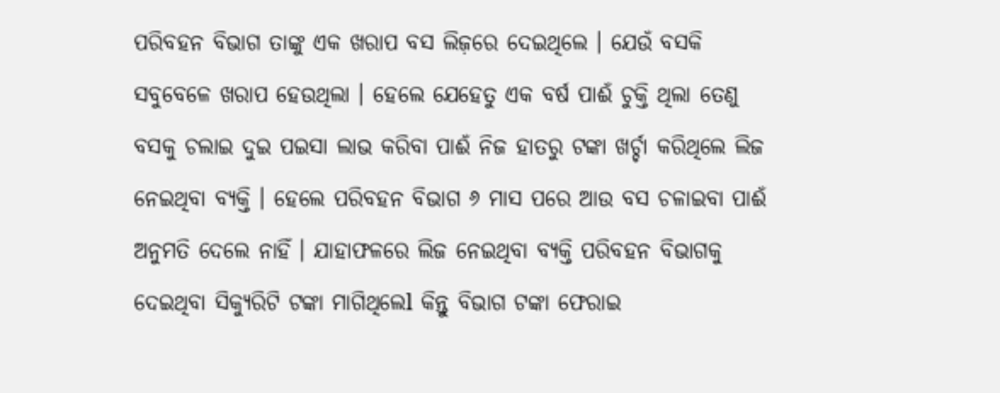ପରିବହନ ବିଭାଗ ତାଙ୍କୁ ଏକ ଖରାପ ବସ ଲିଜ଼ରେ ଦେଇଥିଲେ । ଯେଉଁ ବସକି ସବୁବେଳେ ଖରାପ ହେଉଥିଲା । ହେଲେ ଯେହେତୁ ଏକ ବର୍ଷ ପାଈଁ ଚୁକ୍ତି ଥିଲା ତେଣୁ ବସକୁ ଚଲାଇ ଦୁଇ ପଇସା ଲାଭ କରିବା ପାଈଁ ନିଜ ହାତରୁ ଟଙ୍କା ଖର୍ଚ୍ଚା କରିଥିଲେ ଲିଜ ନେଇଥିବା ବ୍ୟକ୍ତି । ହେଲେ ପରିବହନ ବିଭାଗ ୬ ମାସ ପରେ ଆଉ ବସ ଚଳାଇବା ପାଈଁ ଅନୁମତି ଦେଲେ ନାହିଁ । ଯାହାଫଳରେ ଲିଜ ନେଇଥିବା ବ୍ୟକ୍ତି ପରିବହନ ବିଭାଗକୁ ଦେଇଥିବା ସିକ୍ୟୁରିଟି ଟଙ୍କା ମାଗିଥିଲେl କିନ୍ତୁ ବିଭାଗ ଟଙ୍କା ଫେରାଇ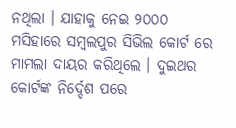ନଥିଲା । ଯାହାକୁ ନେଇ ୨୦୦୦ ମସିହାରେ ସମ୍ବଲପୁର ସିଭିଲ କୋର୍ଟ ରେ ମାମଲା ଦାୟର କରିଥିଲେ । ଦୁଇଥର କୋର୍ଟଙ୍କ ନିର୍ଦ୍ଦେଶ ପରେ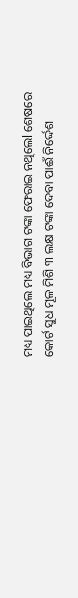ମଧ୍ୟ ପାଇଥିଲେ ମଧ୍ୟ ବିଭାଗ ଟଙ୍କା ଫେରାଇ ନଥିଲେl ଶେଷରେ କୋର୍ଟ ସୁଧ ମୂଳ ମିଶି ୩ ଲକ୍ଷ ଟଙ୍କା ଦେବା ପାଈଁ ନିର୍ଦ୍ଦେଶ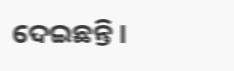ଦେଇଛନ୍ତି ।